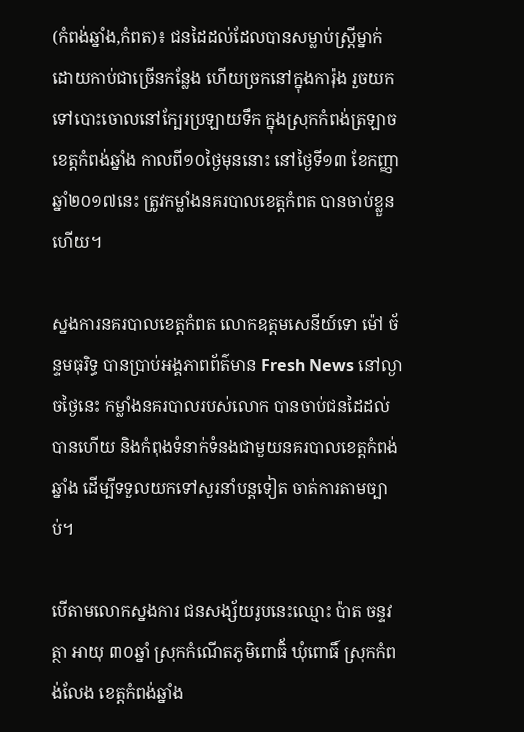(កំពង់ឆ្នាំង,កំពត)៖ ជនដៃដល់ដែលបានសម្លាប់ស្រ្តីម្នាក់ ដោយកាប់ជាច្រើនកន្លែង ហើយច្រកនៅក្នុងការ៉ុង រួចយកទៅបោះចោលនៅក្បែរប្រឡាយទឹក ក្នុងស្រុកកំពង់ត្រឡាច ខេត្តកំពង់ឆ្នាំង កាលពី១០ថ្ងៃមុននោះ នៅថ្ងៃទី១៣ ខែកញ្ញា ឆ្នាំ២០១៧នេះ ត្រូវកម្លាំងនគរបាលខេត្តកំពត បានចាប់ខ្លួនហើយ។

ស្នងការនគរបាលខេត្តកំពត លោកឧត្តមសេនីយ៍ទោ ម៉ៅ ច័ន្ទមធុរិទ្ធ បានប្រាប់អង្គភាពព័ត៌មាន Fresh News នៅល្ងាចថ្ងៃនេះ កម្លាំងនគរបាលរបស់លោក បានចាប់ជនដៃដល់បានហើយ និងកំពុងទំនាក់ទំនងជាមួយនគរបាលខេត្តកំពង់ឆ្នាំង ដើម្បីទទួលយកទៅសួរនាំបន្តទៀត ចាត់ការតាមច្បាប់។

បើតាមលោកស្នងការ ជនសង្ស័យរូបនេះឈ្មោះ ប៉ាត ចន្ទវត្ថា អាយុ ៣០ឆ្នាំ ស្រុកកំណើតភូមិពោធិ័ ឃុំពោធិ៍ ស្រុកកំពង់លែង ខេត្តកំពង់ឆ្នាំង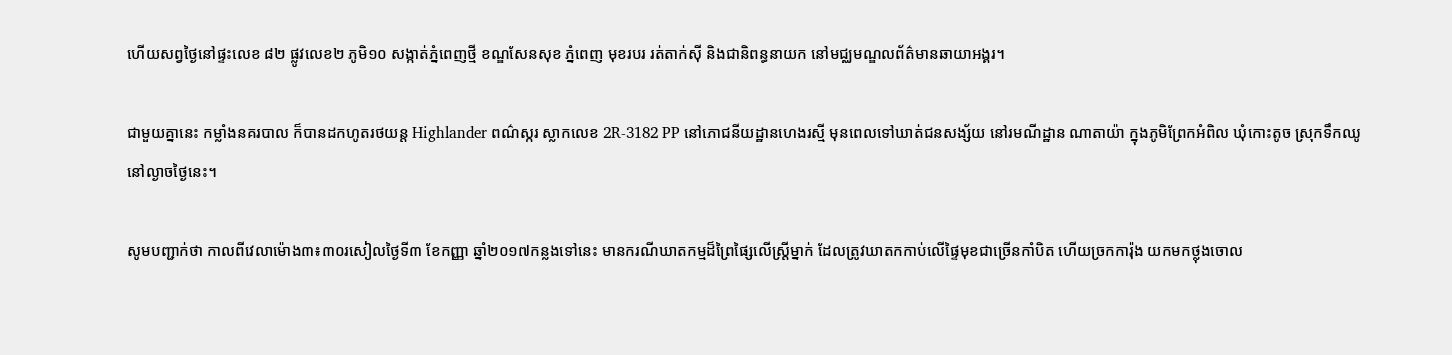ហើយសព្វថ្ងៃនៅផ្ទះលេខ ៨២ ផ្លូវលេខ២ ភូមិ១០ សង្កាត់ភ្នំពេញថ្មី ខណ្ឌសែនសុខ ភ្នំពេញ មុខរបរ រត់តាក់ស៊ី និងជានិពន្ធនាយក នៅមជ្ឈមណ្ឌលព័ត៌មានឆាយាអង្គរ។

ជាមួយគ្នានេះ កម្លាំងនគរបាល ក៏បានដកហូតរថយន្ត Highlander ពណ៌ស្ករ ស្លាកលេខ 2R-3182 PP នៅភោជនីយដ្ឋានហេងរស្មី មុនពេលទៅឃាត់ជនសង្ស័យ នៅរមណីដ្ឋាន ណាតាយ៉ា ក្នុងភូមិព្រែកអំពិល ឃុំកោះតូច ស្រុកទឹកឈូ នៅល្ងាចថ្ងៃនេះ។

សូមបញ្ជាក់ថា កាលពីវេលាម៉ោង៣៖៣០រសៀលថ្ងៃទី៣ ខែកញ្ញា ឆ្នាំ២០១៧កន្លងទៅនេះ មានករណីឃាតកម្មដ៏ព្រៃផ្សៃលើស្រ្តីម្នាក់ ដែលត្រូវឃាតកកាប់លើផ្ទៃមុខជាច្រើនកាំបិត ហើយច្រកការ៉ុង យកមកថ្លុងចោល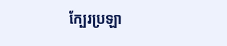ក្បែរប្រឡា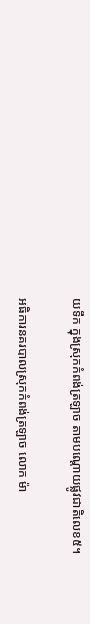យទឹក ក្នុងស្រុកកំពង់ត្រឡាច តាមបណ្តោយផ្លូវជាតិលេខ៥។

អធិការនគរបាលស្រុកកំពង់ត្រឡាច លោក ម៉ា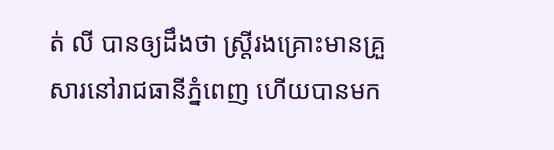ត់ លី បានឲ្យដឹងថា ស្រ្តីរងគ្រោះមានគ្រួសារនៅរាជធានីភ្នំពេញ ហើយបានមក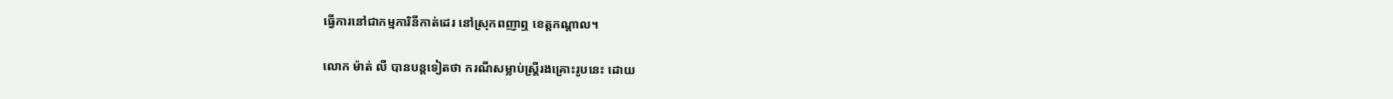ធ្វើការនៅជាកម្មការិនីកាត់ដេរ នៅស្រុកពញាឮ ខេត្តកណ្តាល។

លោក ម៉ាត់ លី បានបន្តទៀតថា ករណីសម្លាប់ស្រ្តីរងគ្រោះរូបនេះ ដោយ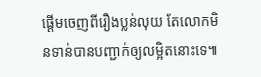ផ្តើមចេញពីរឿងប្លន់លុយ តែលោកមិនទាន់បានបញ្ជាក់ឲ្យលម្អិតនោះទេ៕